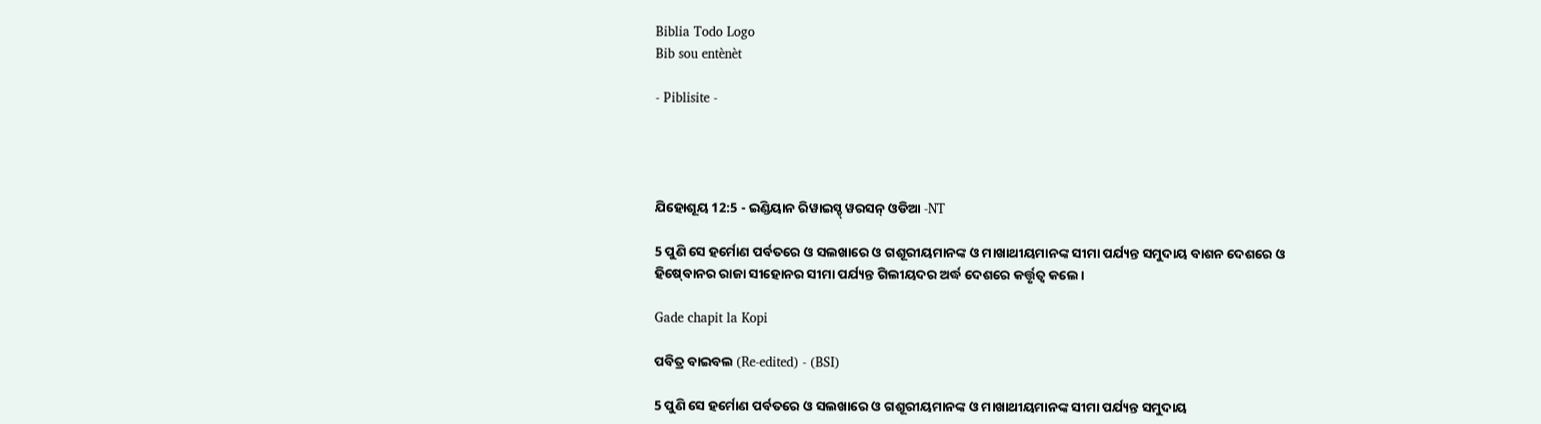Biblia Todo Logo
Bib sou entènèt

- Piblisite -




ଯିହୋଶୂୟ 12:5 - ଇଣ୍ଡିୟାନ ରିୱାଇସ୍ଡ୍ ୱରସନ୍ ଓଡିଆ -NT

5 ପୁଣି ସେ ହର୍ମୋଣ ପର୍ବତରେ ଓ ସଲଖାରେ ଓ ଗଶୂରୀୟମାନଙ୍କ ଓ ମାଖାଥୀୟମାନଙ୍କ ସୀମା ପର୍ଯ୍ୟନ୍ତ ସମୁଦାୟ ବାଶନ ଦେଶରେ ଓ ହିଷ୍‍ବୋନର ରାଜା ସୀହୋନର ସୀମା ପର୍ଯ୍ୟନ୍ତ ଗିଲୀୟଦର ଅର୍ଦ୍ଧ ଦେଶରେ କର୍ତ୍ତୃତ୍ୱ କଲେ।

Gade chapit la Kopi

ପବିତ୍ର ବାଇବଲ (Re-edited) - (BSI)

5 ପୁଣି ସେ ହର୍ମୋଣ ପର୍ବତରେ ଓ ସଲଖାରେ ଓ ଗଶୂରୀୟମାନଙ୍କ ଓ ମାଖାଥୀୟମାନଙ୍କ ସୀମା ପର୍ଯ୍ୟନ୍ତ ସମୁଦାୟ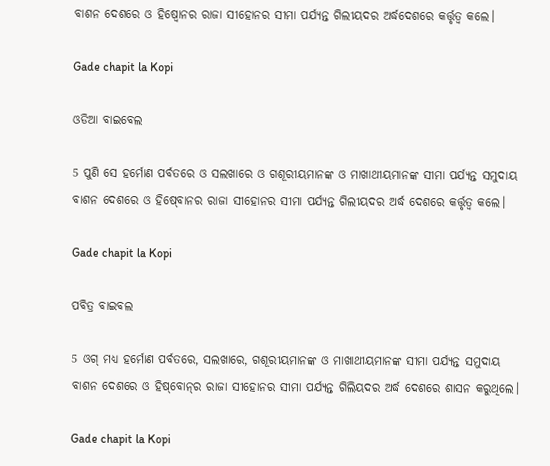ବାଶନ ଦେଶରେ ଓ ହିଷ୍ବୋନର ରାଜା ସୀହୋନର ସୀମା ପର୍ଯ୍ୟନ୍ତ ଗିଲୀୟଦର ଅର୍ଦ୍ଧଦେଶରେ କର୍ତ୍ତୃତ୍ଵ କଲେ।

Gade chapit la Kopi

ଓଡିଆ ବାଇବେଲ

5 ପୁଣି ସେ ହର୍ମୋଣ ପର୍ବତରେ ଓ ସଲଖାରେ ଓ ଗଶୂରୀୟମାନଙ୍କ ଓ ମାଖାଥୀୟମାନଙ୍କ ସୀମା ପର୍ଯ୍ୟନ୍ତ ସମୁଦାୟ ବାଶନ ଦେଶରେ ଓ ହିଷ୍‍ବୋନର ରାଜା ସୀହୋନର ସୀମା ପର୍ଯ୍ୟନ୍ତ ଗିଲୀୟଦର ଅର୍ଦ୍ଧ ଦେଶରେ କର୍ତ୍ତୃତ୍ୱ କଲେ।

Gade chapit la Kopi

ପବିତ୍ର ବାଇବଲ

5 ଓଗ୍ ମଧ୍ୟ ହର୍ମୋଣ ପର୍ବତରେ, ସଲଖାରେ, ଗଶୂରୀୟମାନଙ୍କ ଓ ମାଖାଥୀୟମାନଙ୍କ ସୀମା ପର୍ଯ୍ୟନ୍ତ ସମୁଦାୟ ବାଶନ ଦେଶରେ ଓ ହି‌ଷ୍‌ବୋ‌ନ୍‌ର ରାଜା ସୀହୋନର ସୀମା ପର୍ଯ୍ୟନ୍ତ ଗିଲିୟଦର ଅର୍ଦ୍ଧ ଦେଶରେ ଶାସନ କରୁଥିଲେ।

Gade chapit la Kopi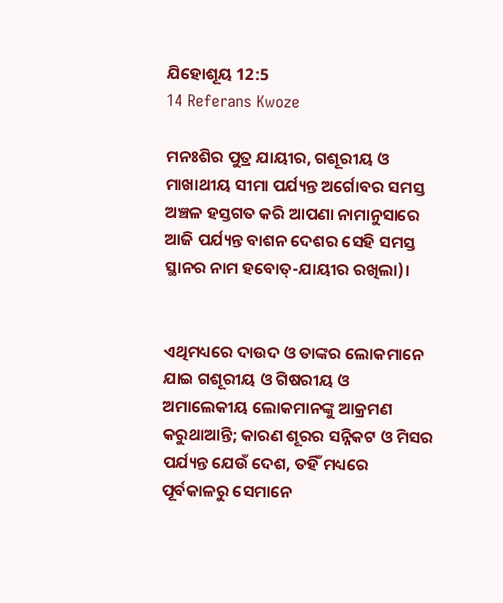ଯିହୋଶୂୟ 12:5
14 Referans Kwoze

ମନଃଶିର ପୁତ୍ର ଯାୟୀର, ଗଶୂରୀୟ ଓ ମାଖାଥୀୟ ସୀମା ପର୍ଯ୍ୟନ୍ତ ଅର୍ଗୋବର ସମସ୍ତ ଅଞ୍ଚଳ ହସ୍ତଗତ କରି ଆପଣା ନାମାନୁସାରେ ଆଜି ପର୍ଯ୍ୟନ୍ତ ବାଶନ ଦେଶର ସେହି ସମସ୍ତ ସ୍ଥାନର ନାମ ହବୋତ୍‍-ଯାୟୀର ରଖିଲା)।


ଏଥିମଧ୍ୟରେ ଦାଉଦ ଓ ତାଙ୍କର ଲୋକମାନେ ଯାଇ ଗଶୂରୀୟ ଓ ଗିଷରୀୟ ଓ ଅମାଲେକୀୟ ଲୋକମାନଙ୍କୁ ଆକ୍ରମଣ କରୁଥାଆନ୍ତି; କାରଣ ଶୂରର ସନ୍ନିକଟ ଓ ମିସର ପର୍ଯ୍ୟନ୍ତ ଯେଉଁ ଦେଶ, ତହିଁ ମଧ୍ୟରେ ପୂର୍ବକାଳରୁ ସେମାନେ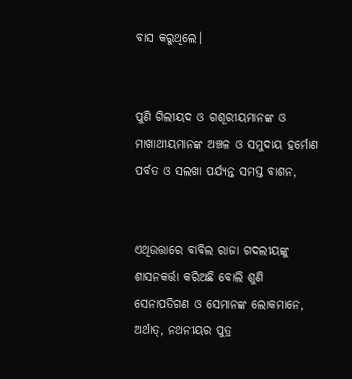ବାସ କରୁଥିଲେ।


ପୁଣି ଗିଲୀୟଦ ଓ ଗଶୂରୀୟମାନଙ୍କ ଓ ମାଖାଥୀୟମାନଙ୍କ ଅଞ୍ଚଳ ଓ ସମୁଦାୟ ହର୍ମୋଣ ପର୍ବତ ଓ ସଲଖା ପର୍ଯ୍ୟନ୍ତ ସମସ୍ତ ବାଶନ,


ଏଥିଉତ୍ତାରେ ବାବିଲ ରାଜା ଗଦଲୀୟଙ୍କୁ ଶାସନକର୍ତ୍ତା କରିଅଛି ବୋଲି ଶୁଣି ସେନାପତିଗଣ ଓ ସେମାନଙ୍କ ଲୋକମାନେ, ଅର୍ଥାତ୍‍, ନଥନୀୟର ପୁତ୍ର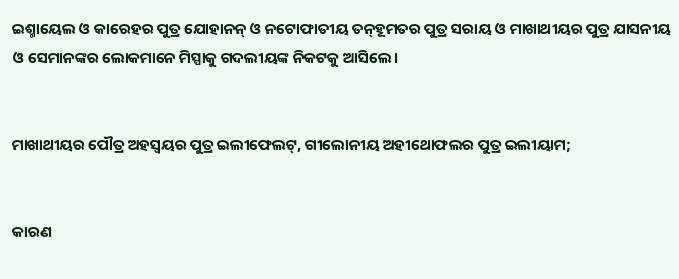ଇଶ୍ମାୟେଲ ଓ କାରେହର ପୁତ୍ର ଯୋହାନନ୍‍ ଓ ନଟୋଫାତୀୟ ତନ୍‍ହୂମତର ପୁତ୍ର ସରାୟ ଓ ମାଖାଥୀୟର ପୁତ୍ର ଯାସନୀୟ ଓ ସେମାନଙ୍କର ଲୋକମାନେ ମିସ୍ପାକୁ ଗଦଲୀୟଙ୍କ ନିକଟକୁ ଆସିଲେ।


ମାଖାଥୀୟର ପୌତ୍ର ଅହସ୍ବୟର ପୁତ୍ର ଇଲୀଫେଲଟ୍‍, ଗୀଲୋନୀୟ ଅହୀଥୋଫଲର ପୁତ୍ର ଇଲୀୟାମ;


କାରଣ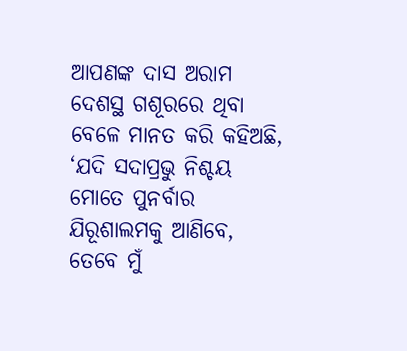ଆପଣଙ୍କ ଦାସ ଅରାମ ଦେଶସ୍ଥ ଗଶୂରରେ ଥିବା ବେଳେ ମାନତ କରି କହିଅଛି, ‘ଯଦି ସଦାପ୍ରଭୁ ନିଶ୍ଚୟ ମୋତେ ପୁନର୍ବାର ଯିରୂଶାଲମକୁ ଆଣିବେ, ତେବେ ମୁଁ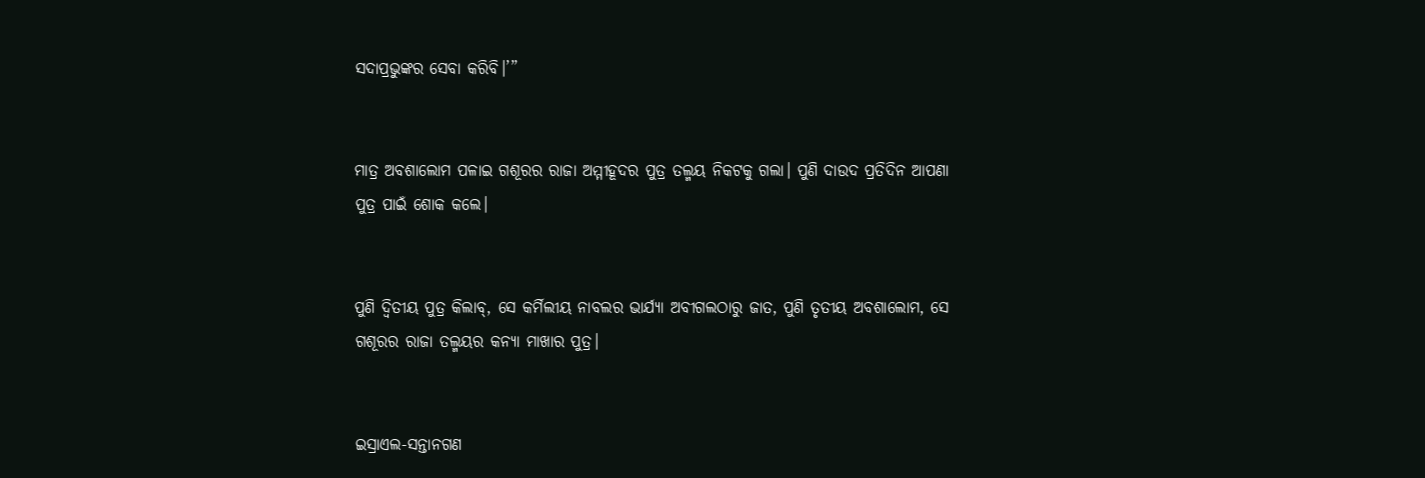ସଦାପ୍ରଭୁଙ୍କର ସେବା କରିବି।’”


ମାତ୍ର ଅବଶାଲୋମ ପଳାଇ ଗଶୂରର ରାଜା ଅମ୍ମୀହୂଦର ପୁତ୍ର ତଲ୍ମୟ ନିକଟକୁ ଗଲା। ପୁଣି ଦାଉଦ ପ୍ରତିଦିନ ଆପଣା ପୁତ୍ର ପାଇଁ ଶୋକ କଲେ।


ପୁଣି ଦ୍ୱିତୀୟ ପୁତ୍ର କିଲାବ୍‍, ସେ କର୍ମିଲୀୟ ନାବଲର ଭାର୍ଯ୍ୟା ଅବୀଗଲଠାରୁ ଜାତ, ପୁଣି ତୃତୀୟ ଅବଶାଲୋମ, ସେ ଗଶୂରର ରାଜା ତଲ୍ମୟର କନ୍ୟା ମାଖାର ପୁତ୍ର।


ଇସ୍ରାଏଲ-ସନ୍ତାନଗଣ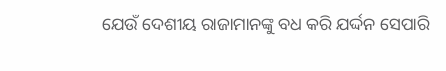ଯେଉଁ ଦେଶୀୟ ରାଜାମାନଙ୍କୁ ବଧ କରି ଯର୍ଦ୍ଦନ ସେପାରି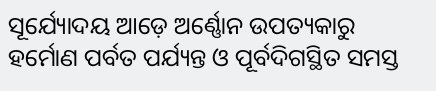ସୂର୍ଯ୍ୟୋଦୟ ଆଡ଼େ ଅର୍ଣ୍ଣୋନ ଉପତ୍ୟକାରୁ ହର୍ମୋଣ ପର୍ବତ ପର୍ଯ୍ୟନ୍ତ ଓ ପୂର୍ବଦିଗସ୍ଥିତ ସମସ୍ତ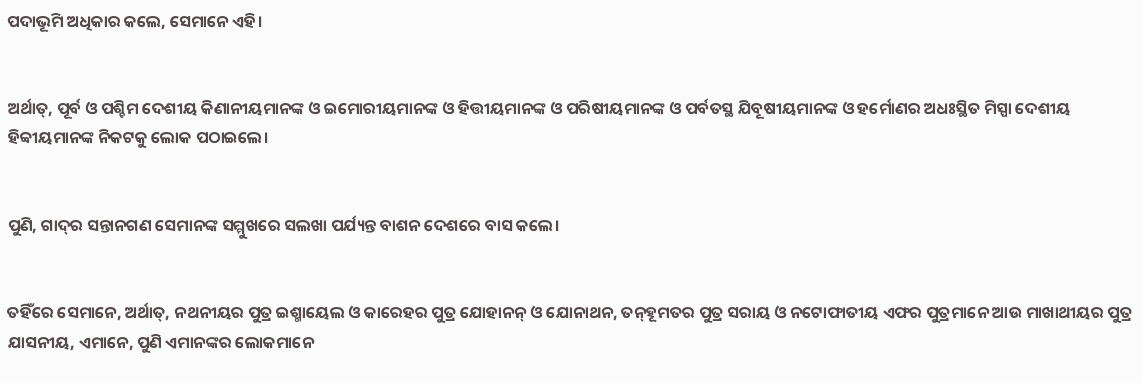ପଦାଭୂମି ଅଧିକାର କଲେ, ସେମାନେ ଏହି।


ଅର୍ଥାତ୍‍, ପୂର୍ବ ଓ ପଶ୍ଚିମ ଦେଶୀୟ କିଣାନୀୟମାନଙ୍କ ଓ ଇମୋରୀୟମାନଙ୍କ ଓ ହିତ୍ତୀୟମାନଙ୍କ ଓ ପରିଷୀୟମାନଙ୍କ ଓ ପର୍ବତସ୍ଥ ଯିବୂଷୀୟମାନଙ୍କ ଓ ହର୍ମୋଣର ଅଧଃସ୍ଥିତ ମିସ୍ପା ଦେଶୀୟ ହିବ୍ବୀୟମାନଙ୍କ ନିକଟକୁ ଲୋକ ପଠାଇଲେ।


ପୁଣି, ଗାଦ୍‍ର ସନ୍ତାନଗଣ ସେମାନଙ୍କ ସମ୍ମୁଖରେ ସଲଖା ପର୍ଯ୍ୟନ୍ତ ବାଶନ ଦେଶରେ ବାସ କଲେ।


ତହିଁରେ ସେମାନେ, ଅର୍ଥାତ୍‍, ନଥନୀୟର ପୁତ୍ର ଇଶ୍ମାୟେଲ ଓ କାରେହର ପୁତ୍ର ଯୋହାନନ୍‍ ଓ ଯୋନାଥନ, ତନ୍‍ହୂମତର ପୁତ୍ର ସରାୟ ଓ ନଟୋଫାତୀୟ ଏଫର ପୁତ୍ରମାନେ ଆଉ ମାଖାଥୀୟର ପୁତ୍ର ଯାସନୀୟ, ଏମାନେ, ପୁଣି ଏମାନଙ୍କର ଲୋକମାନେ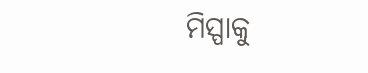ମିସ୍ପାକୁ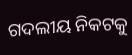ଗଦଲୀୟ ନିକଟକୁ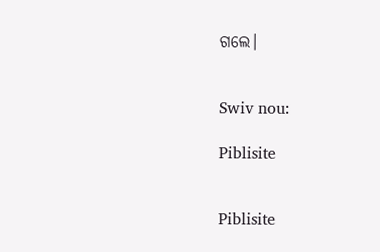ଗଲେ।


Swiv nou:

Piblisite


Piblisite